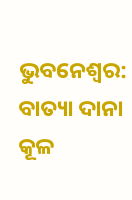ଭୁବନେଶ୍ୱର: ବାତ୍ୟା ଦାନା କୂଳ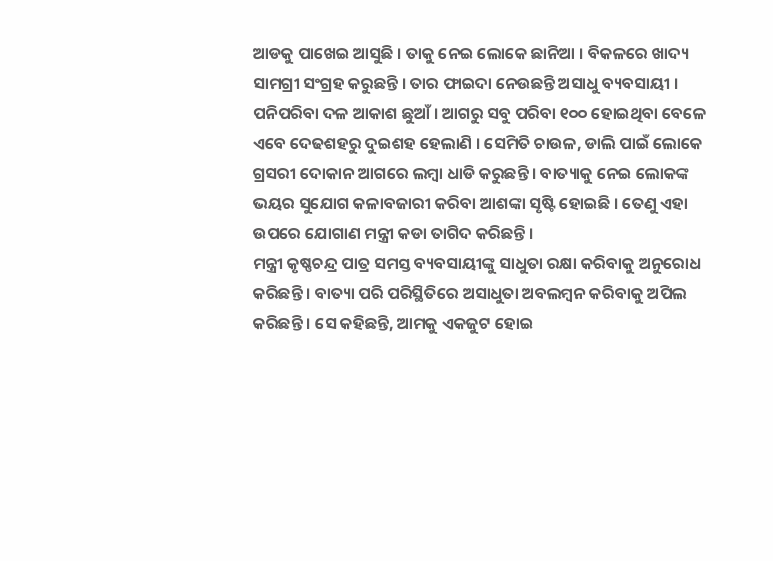ଆଡକୁ ପାଖେଇ ଆସୁଛି । ତାକୁ ନେଇ ଲୋକେ ଛାନିଆ । ବିକଳରେ ଖାଦ୍ୟ ସାମଗ୍ରୀ ସଂଗ୍ରହ କରୁଛନ୍ତି । ତାର ଫାଇଦା ନେଉଛନ୍ତି ଅସାଧୁ ବ୍ୟବସାୟୀ । ପନିପରିବା ଦଳ ଆକାଶ ଛୁଆଁ । ଆଗରୁ ସବୁ ପରିବା ୧୦୦ ହୋଇଥିବା ବେଳେ ଏବେ ଦେଢଶହରୁ ଦୁଇଶହ ହେଲାଣି । ସେମିତି ଚାଉଳ, ଡାଲି ପାଇଁ ଲୋକେ ଗ୍ରସରୀ ଦୋକାନ ଆଗରେ ଲମ୍ବା ଧାଡି କରୁଛନ୍ତି । ବାତ୍ୟାକୁ ନେଇ ଲୋକଙ୍କ ଭୟର ସୁଯୋଗ କଳାବଜାରୀ କରିବା ଆଶଙ୍କା ସୃଷ୍ଟି ହୋଇଛି । ତେଣୁ ଏହା ଉପରେ ଯୋଗାଣ ମନ୍ତ୍ରୀ କଡା ତାଗିଦ କରିଛନ୍ତି ।
ମନ୍ତ୍ରୀ କୃଷ୍ଣଚନ୍ଦ୍ର ପାତ୍ର ସମସ୍ତ ବ୍ୟବସାୟୀଙ୍କୁ ସାଧୁତା ରକ୍ଷା କରିବାକୁ ଅନୁରୋଧ କରିଛନ୍ତି । ବାତ୍ୟା ପରି ପରିସ୍ଥିତିରେ ଅସାଧୁତା ଅବଲମ୍ବନ କରିବାକୁ ଅପିଲ କରିଛନ୍ତି । ସେ କହିଛନ୍ତି, ଆମକୁ ଏକଜୁଟ ହୋଇ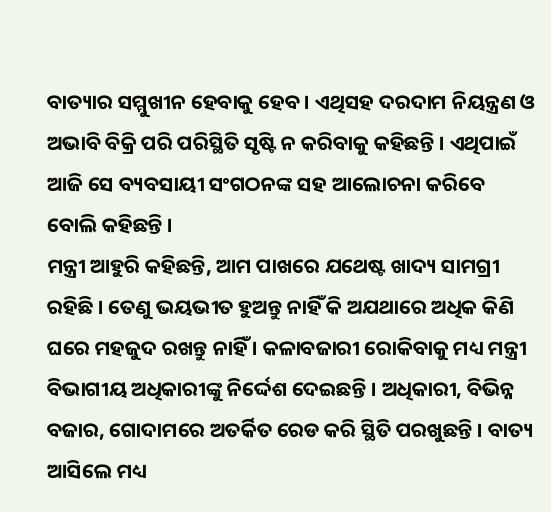ବାତ୍ୟାର ସମ୍ମୁଖୀନ ହେବାକୁ ହେବ । ଏଥିସହ ଦରଦାମ ନିୟନ୍ତ୍ରଣ ଓ ଅଭାବି ବିକ୍ରି ପରି ପରିସ୍ଥିତି ସୃଷ୍ଟି ନ କରିବାକୁ କହିଛନ୍ତି । ଏଥିପାଇଁ ଆଜି ସେ ବ୍ୟବସାୟୀ ସଂଗଠନଙ୍କ ସହ ଆଲୋଚନା କରିବେ ବୋଲି କହିଛନ୍ତି ।
ମନ୍ତ୍ରୀ ଆହୁରି କହିଛନ୍ତି, ଆମ ପାଖରେ ଯଥେଷ୍ଟ ଖାଦ୍ୟ ସାମଗ୍ରୀ ରହିଛି । ତେଣୁ ଭୟଭୀତ ହୁଅନ୍ତୁ ନାହିଁ କି ଅଯଥାରେ ଅଧିକ କିଣି ଘରେ ମହଜୁଦ ରଖନ୍ତୁ ନାହିଁ । କଳାବଜାରୀ ରୋକିବାକୁ ମଧ୍ୟ ମନ୍ତ୍ରୀ ବିଭାଗୀୟ ଅଧିକାରୀଙ୍କୁ ନିର୍ଦ୍ଦେଶ ଦେଇଛନ୍ତି । ଅଧିକାରୀ, ବିଭିନ୍ନ ବଜାର, ଗୋଦାମରେ ଅତର୍କିତ ରେଡ କରି ସ୍ଥିତି ପରଖୁଛନ୍ତି । ବାତ୍ୟ ଆସିଲେ ମଧ୍ୟ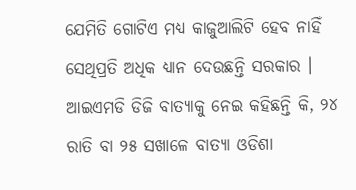ଯେମିତି ଗୋଟିଏ ମଧ୍ୟ କାଜୁଆଲିଟି ହେବ ନାହିଁ ସେଥିପ୍ରତି ଅଧିକ ଧ୍ୟାନ ଦେଉଛନ୍ତି ସରକାର ।
ଆଇଏମଡି ଡିଜି ବାତ୍ୟାକୁ ନେଇ କହିଛନ୍ତି କି, ୨୪ ରାତି ବା ୨୫ ସଖାଳେ ବାତ୍ୟା ଓଡିଶା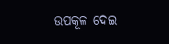ଉପକୂଳ ଦେଇ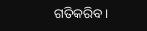ଗତିକରିବ ।